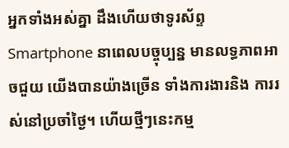អ្នកទាំងអស់គ្នា ដឹងហើយថាទូរស័ព្ទ Smartphone នាពេលបច្ចុប្បន្ន មានលទ្ធភាពអាចជួយ យើងបានយ៉ាងច្រើន ទាំងការងារនិង ការរស់នៅប្រចាំថ្ងៃ។ ហើយថ្មីៗនេះកម្ម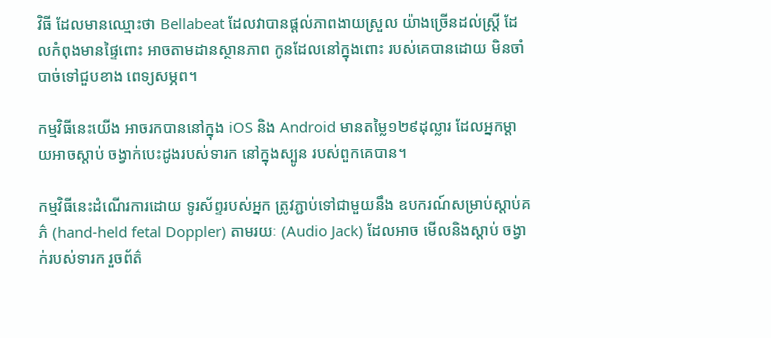វិធី ដែលមានឈ្មោះថា Bellabeat ដែលវាបានផ្តល់ភាពងាយស្រួល យ៉ាងច្រើនដល់ស្រ្តី ដែលកំពុងមានផ្ទៃពោះ អាចតាមដានស្ថានភាព កូនដែលនៅក្នុងពោះ របស់គេបានដោយ មិនចាំបាច់ទៅជួបខាង ពេទ្យសម្ភព។

កម្មវិធីនេះយើង អាចរកបាននៅក្នុង iOS និង Android មានតម្លៃ១២៩ដុល្លារ ដែលអ្នកម្តាយអាចស្តាប់ ចង្វាក់បេះដូងរបស់ទារក នៅក្នុងស្បូន របស់ពួកគេបាន។

កម្មវិធីនេះដំណើរការដោយ ទូរស័ព្ទរបស់អ្នក ត្រូវភ្ជាប់ទៅជាមួយនឹង ឧបករណ៍សម្រាប់ស្តាប់គភ៌ (hand-held fetal Doppler) តាមរយៈ (Audio Jack) ដែលអាច មើលនិងស្តាប់ ចង្វាក់របស់ទារក រួចព័ត៌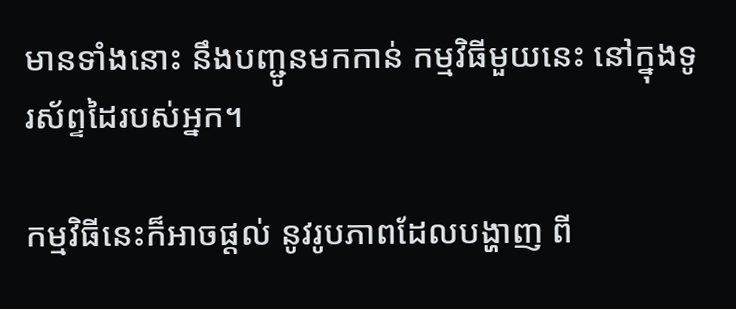មានទាំងនោះ នឹងបញ្ជូនមកកាន់ កម្មវិធីមួយនេះ នៅក្នុងទូរស័ព្ទដៃរបស់អ្នក។

កម្មវិធីនេះក៏អាចផ្តល់ នូវរូបភាពដែលបង្ហាញ ពី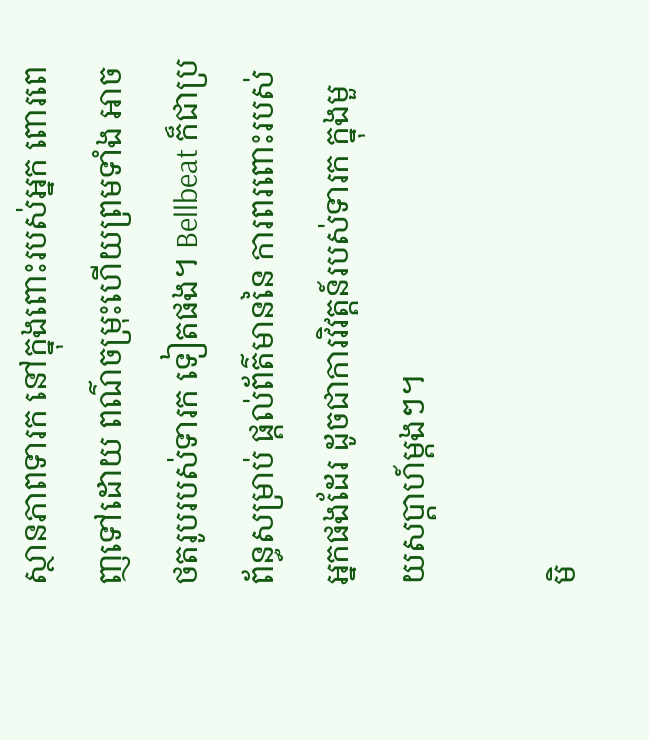ស្ថានភាពទារក នៅក្នុងពោះរបស់អ្នក ពោរពេញទៅដោយ ពណ៌ចម្រុះហើយព្រមទាំង អាចថតរូបរបស់ទារក ទៀតផង។ Bellbeat ក៏ជាប្រព័ន្ធសម្រាប់ ផ្តល់ព័ត៌មាននៃ ការពរពោះរបស់អ្នកផងដែរ ដូចជាការវិវត្តន៍របស់ទារក ក្នុងមួយសប្តាហ៍ម្តងៗ។

មិ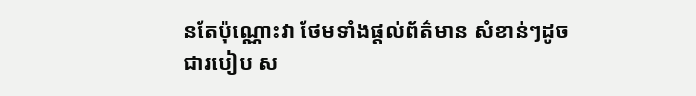នតែប៉ុណ្ណោះវា ថែមទាំងផ្តល់ព័ត៌មាន សំខាន់ៗដូចជារបៀប ស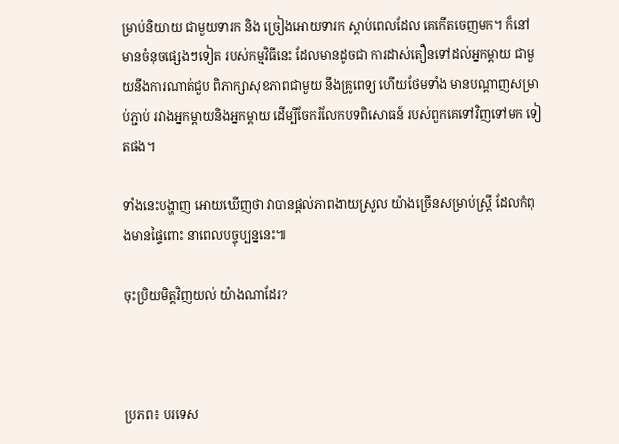ម្រាប់និយាយ ជាមួយទារក និង ច្រៀងអោយទារក ស្តាប់ពេលដែល គេកើតចេញមក។ ក៏នៅមានចំនុចផ្សេងៗទៀត របស់កម្មវិធីនេះ ដែលមានដូចជា ការដាស់តឿនទៅដល់អ្នកម្តាយ ជាមួយនឹងការណាត់ជួប ពិភាក្សាសុខភាពជាមួយ នឹងគ្រូពេទ្យ ហើយថែមទាំង មានបណ្តាញសម្រាប់ភ្ជាប់ រវាងអ្នកម្តាយនិងអ្នកម្តាយ ដើម្បីចែករំលែកបទពិសោធន៍ របស់ពួកគេទៅវិញទៅមក ទៀតផង។

ទាំងនេះបង្ហាញ អោយឃើញថា វាបានផ្តល់ភាពងាយស្រួល យ៉ាងច្រើនសម្រាប់ស្ត្រី ដែលកំពុងមានផ្ទៃពោះ នាពេលបច្ចុប្បន្ននេះ៕

ចុះប្រិយមិត្តវិញយល់ យ៉ាងណាដែរ?



ប្រភព៖ បរទេស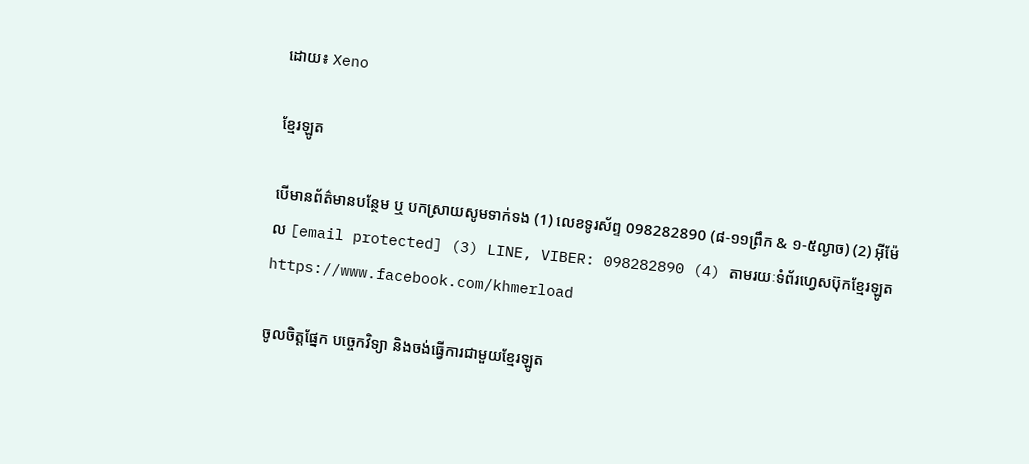ដោយ៖ Xeno

ខ្មែរឡូត

បើមានព័ត៌មានបន្ថែម ឬ បកស្រាយសូមទាក់ទង (1) លេខទូរស័ព្ទ 098282890 (៨-១១ព្រឹក & ១-៥ល្ងាច) (2) អ៊ីម៉ែល [email protected] (3) LINE, VIBER: 098282890 (4) តាមរយៈទំព័រហ្វេសប៊ុកខ្មែរឡូត https://www.facebook.com/khmerload

ចូលចិត្តផ្នែក បច្ចេកវិទ្យា និងចង់ធ្វើការជាមួយខ្មែរឡូត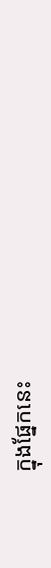ក្នុងផ្នែកនេះ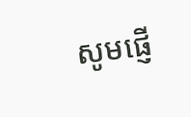សូមផ្ញើ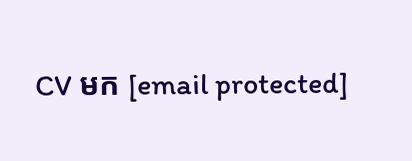CV មក [email protected]